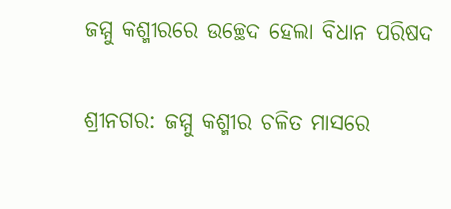ଜମ୍ମୁ କଶ୍ମୀରରେ ଉଚ୍ଛେଦ ହେଲା ବିଧାନ ପରିଷଦ

ଶ୍ରୀନଗର: ଜମ୍ମୁ କଶ୍ମୀର ଚଳିତ ମାସରେ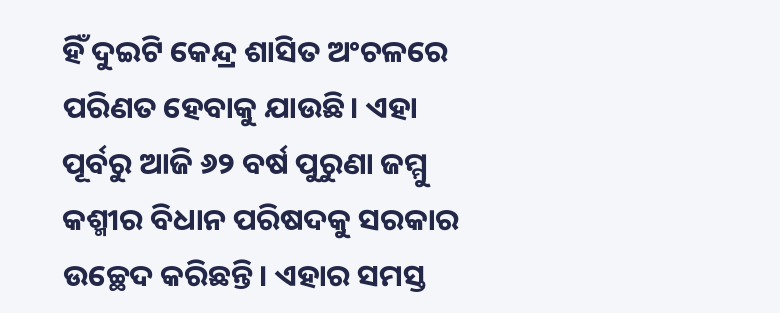ହିଁ ଦୁଇଟି କେନ୍ଦ୍ର ଶାସିତ ଅଂଚଳରେ ପରିଣତ ହେବାକୁ ଯାଉଛି। ଏହା ପୂର୍ବରୁ ଆଜି ୬୨ ବର୍ଷ ପୁରୁଣା ଜମ୍ମୁ କଶ୍ମୀର ବିଧାନ ପରିଷଦକୁ ସରକାର ଉଚ୍ଛେଦ କରିଛନ୍ତି। ଏହାର ସମସ୍ତ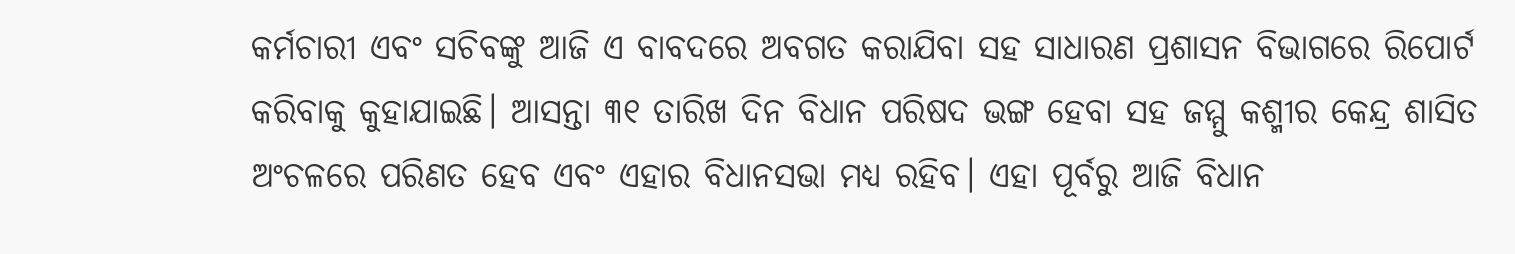କର୍ମଚାରୀ ଏବଂ ସଚିବଙ୍କୁ ଆଜି ଏ ବାବଦରେ ଅବଗତ କରାଯିବା ସହ ସାଧାରଣ ପ୍ରଶାସନ ବିଭାଗରେ ରିପୋର୍ଟ କରିବାକୁ କୁହାଯାଇଛି। ଆସନ୍ତା ୩୧ ତାରିଖ ଦିନ ବିଧାନ ପରିଷଦ ଭଙ୍ଗ ହେବା ସହ ଜମ୍ମୁ କଶ୍ମୀର କେନ୍ଦ୍ର ଶାସିତ ଅଂଚଳରେ ପରିଣତ ହେବ ଏବଂ ଏହାର ବିଧାନସଭା ମଧ୍ୟ ରହିବ। ଏହା ପୂର୍ବରୁ ଆଜି ବିଧାନ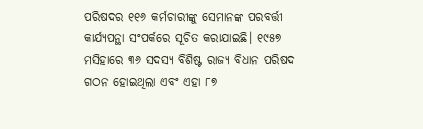ପରିଷଦର ୧୧୬ କର୍ମଚାରୀଙ୍କୁ ସେମାନଙ୍କ ପରବର୍ତ୍ତୀ କାର୍ଯ୍ୟପନ୍ଥା ସଂପର୍କରେ ସୂଚିତ କରାଯାଇଛି। ୧୯୫୭ ମସିହାରେ ୩୬ ସଦସ୍ୟ ବିଶିଷ୍ଟ ରାଜ୍ୟ ବିଧାନ ପରିଷଦ ଗଠନ ହୋଇଥିଲା ଏବଂ ଏହା ୮୭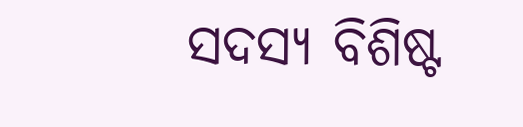ସଦସ୍ୟ ବିଶିଷ୍ଟ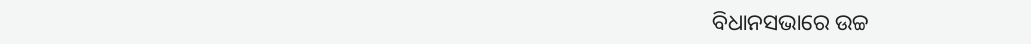ବିଧାନସଭାରେ ଉଚ୍ଚ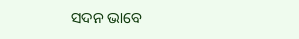ସଦନ ଭାବେ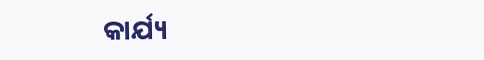କାର୍ଯ୍ୟ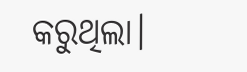କରୁଥିଲା।